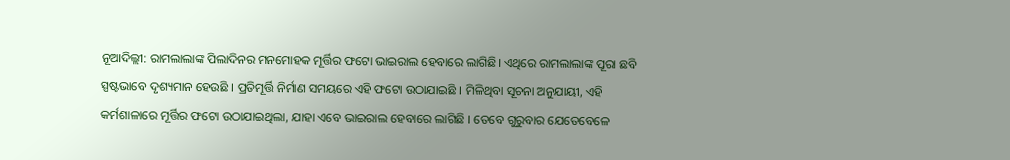ନୂଆଦିଲ୍ଲୀ: ରାମଲାଲାଙ୍କ ପିଲାଦିନର ମନମୋହକ ମୂର୍ତ୍ତିର ଫଟୋ ଭାଇରାଲ ହେବାରେ ଲାଗିଛି। ଏଥିରେ ରାମଲାଲାଙ୍କ ପୂରା ଛବି ସ୍ପଷ୍ଟଭାବେ ଦୃଶ୍ୟମାନ ହେଉଛି । ପ୍ରତିମୂର୍ତ୍ତି ନିର୍ମାଣ ସମୟରେ ଏହି ଫଟୋ ଉଠାଯାଇଛି । ମିଳିଥିବା ସୂଚନା ଅନୁଯାୟୀ, ଏହି କର୍ମଶାଳାରେ ମୂର୍ତ୍ତିର ଫଟୋ ଉଠାଯାଇଥିଲା, ଯାହା ଏବେ ଭାଇରାଲ ହେବାରେ ଲାଗିଛି । ତେବେ ଗୁରୁବାର ଯେତେବେଳେ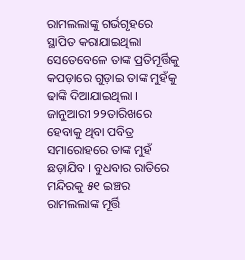ରାମଲଲାଙ୍କୁ ଗର୍ଭଗୃହରେ ସ୍ଥାପିତ କରାଯାଇଥିଲା ସେତେବେଳେ ତାଙ୍କ ପ୍ରତିମୂର୍ତ୍ତିକୁ କପଡ଼ାରେ ଗୁଡ଼ାଇ ତାଙ୍କ ମୁହଁକୁ ଢାଙ୍କି ଦିଆଯାଇଥିଲା । ଜାନୁଆରୀ ୨୨ତାରିଖରେ ହେବାକୁ ଥିବା ପବିତ୍ର ସମାରୋହରେ ତାଙ୍କ ମୁହଁ ଛଡ଼ାଯିବ । ବୁଧବାର ରାତିରେ ମନ୍ଦିରକୁ ୫୧ ଇଞ୍ଚର ରାମଲଲାଙ୍କ ମୂର୍ତ୍ତି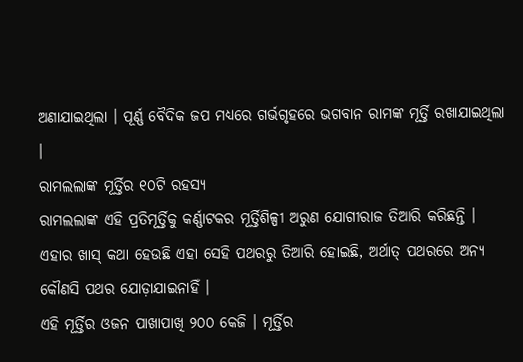ଅଣାଯାଇଥିଲା । ପୂର୍ଣ୍ଣ ବୈଦିକ ଜପ ମଧ୍ୟରେ ଗର୍ଭଗୃହରେ ଭଗବାନ ରାମଙ୍କ ମୂର୍ତ୍ତି ରଖାଯାଇଥିଲା ।
ରାମଲଲାଙ୍କ ମୂର୍ତ୍ତିର ୧୦ଟି ରହସ୍ୟ
ରାମଲଲାଙ୍କ ଏହି ପ୍ରତିମୂର୍ତ୍ତିକୁ କର୍ଣ୍ଣାଟକର ମୂର୍ତ୍ତିଶିଳ୍ପୀ ଅରୁଣ ଯୋଗୀରାଜ ତିଆରି କରିଛନ୍ତି । ଏହାର ଖାସ୍ କଥା ହେଉଛି ଏହା ସେହି ପଥରରୁ ତିଆରି ହୋଇଛି, ଅର୍ଥାତ୍ ପଥରରେ ଅନ୍ୟ କୌଣସି ପଥର ଯୋଡ଼ାଯାଇନାହିଁ ।
ଏହି ମୂର୍ତ୍ତିର ଓଜନ ପାଖାପାଖି ୨୦୦ କେଜି । ମୂର୍ତ୍ତିର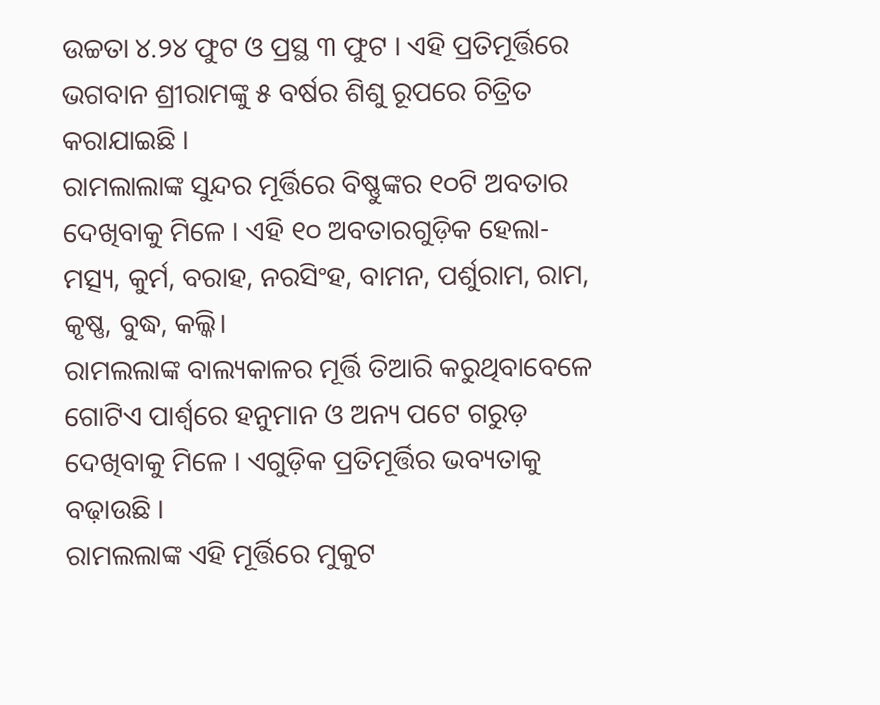ଉଚ୍ଚତା ୪.୨୪ ଫୁଟ ଓ ପ୍ରସ୍ଥ ୩ ଫୁଟ । ଏହି ପ୍ରତିମୂର୍ତ୍ତିରେ ଭଗବାନ ଶ୍ରୀରାମଙ୍କୁ ୫ ବର୍ଷର ଶିଶୁ ରୂପରେ ଚିତ୍ରିତ କରାଯାଇଛି ।
ରାମଲାଲାଙ୍କ ସୁନ୍ଦର ମୂର୍ତ୍ତିରେ ବିଷ୍ଣୁଙ୍କର ୧୦ଟି ଅବତାର ଦେଖିବାକୁ ମିଳେ । ଏହି ୧୦ ଅବତାରଗୁଡ଼ିକ ହେଲା- ମତ୍ସ୍ୟ, କୁର୍ମ, ବରାହ, ନରସିଂହ, ବାମନ, ପର୍ଶୁରାମ, ରାମ, କୃଷ୍ଣ, ବୁଦ୍ଧ, କଲ୍କି।
ରାମଲଲାଙ୍କ ବାଲ୍ୟକାଳର ମୂର୍ତ୍ତି ତିଆରି କରୁଥିବାବେଳେ ଗୋଟିଏ ପାର୍ଶ୍ୱରେ ହନୁମାନ ଓ ଅନ୍ୟ ପଟେ ଗରୁଡ଼ ଦେଖିବାକୁ ମିଳେ । ଏଗୁଡ଼ିକ ପ୍ରତିମୂର୍ତ୍ତିର ଭବ୍ୟତାକୁ ବଢ଼ାଉଛି ।
ରାମଲଲାଙ୍କ ଏହି ମୂର୍ତ୍ତିରେ ମୁକୁଟ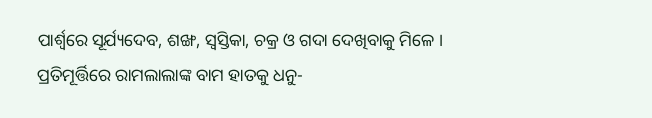ପାର୍ଶ୍ୱରେ ସୂର୍ଯ୍ୟଦେବ, ଶଙ୍ଖ, ସ୍ୱସ୍ତିକା, ଚକ୍ର ଓ ଗଦା ଦେଖିବାକୁ ମିଳେ ।
ପ୍ରତିମୂର୍ତ୍ତିରେ ରାମଲାଲାଙ୍କ ବାମ ହାତକୁ ଧନୁ-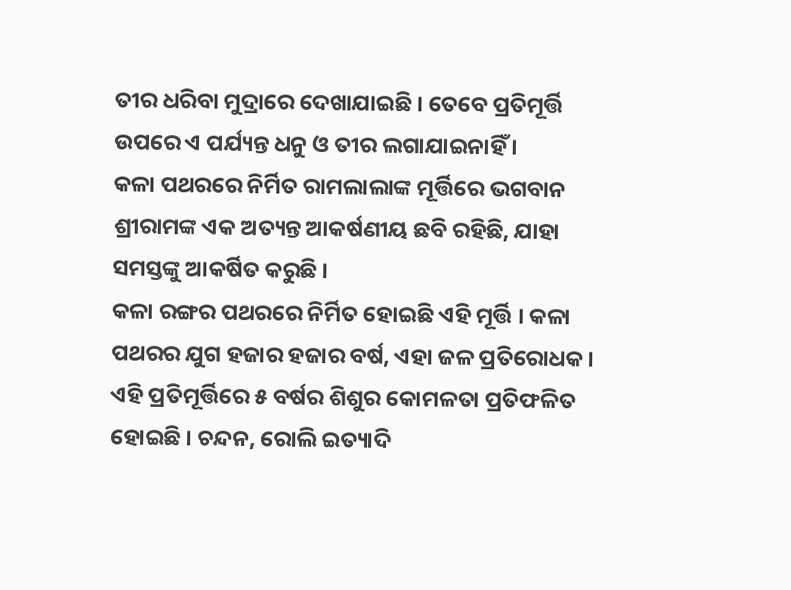ତୀର ଧରିବା ମୁଦ୍ରାରେ ଦେଖାଯାଇଛି । ତେବେ ପ୍ରତିମୂର୍ତ୍ତି ଉପରେ ଏ ପର୍ଯ୍ୟନ୍ତ ଧନୁ ଓ ତୀର ଲଗାଯାଇନାହିଁ ।
କଳା ପଥରରେ ନିର୍ମିତ ରାମଲାଲାଙ୍କ ମୂର୍ତ୍ତିରେ ଭଗବାନ ଶ୍ରୀରାମଙ୍କ ଏକ ଅତ୍ୟନ୍ତ ଆକର୍ଷଣୀୟ ଛବି ରହିଛି, ଯାହା ସମସ୍ତଙ୍କୁ ଆକର୍ଷିତ କରୁଛି ।
କଳା ରଙ୍ଗର ପଥରରେ ନିର୍ମିତ ହୋଇଛି ଏହି ମୂର୍ତ୍ତି । କଳା ପଥରର ଯୁଗ ହଜାର ହଜାର ବର୍ଷ, ଏହା ଜଳ ପ୍ରତିରୋଧକ ।
ଏହି ପ୍ରତିମୂର୍ତ୍ତିରେ ୫ ବର୍ଷର ଶିଶୁର କୋମଳତା ପ୍ରତିଫଳିତ ହୋଇଛି । ଚନ୍ଦନ, ରୋଲି ଇତ୍ୟାଦି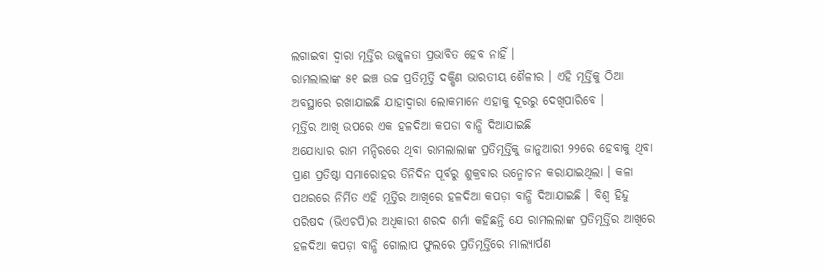ଲଗାଇବା ଦ୍ୱାରା ମୂର୍ତ୍ତିର ଉଜ୍ଜ୍ୱଳତା ପ୍ରଭାବିତ ହେବ ନାହିଁ ।
ରାମଲାଲାଙ୍କ ୫୧ ଇଞ୍ଚ ଉଚ୍ଚ ପ୍ରତିମୂର୍ତ୍ତି ଦକ୍ଷିଣ ଭାରତୀୟ ଶୈଳୀର । ଏହି ମୂର୍ତ୍ତିକୁ ଠିଆ ଅବସ୍ଥାରେ ରଖାଯାଇଛି ଯାହାଦ୍ୱାରା ଲୋକମାନେ ଏହାକୁ ଦୂରରୁ ଦେଖିପାରିବେ ।
ମୂର୍ତ୍ତିର ଆଖି ଉପରେ ଏକ ହଳଦିଆ କପଡା ବାନ୍ଧି ଦିଆଯାଇଛି
ଅଯୋଧ୍ୟାର ରାମ ମନ୍ଦିରରେ ଥିବା ରାମଲାଲାଙ୍କ ପ୍ରତିମୂର୍ତ୍ତିକୁ ଜାନୁଆରୀ ୨୨ରେ ହେବାକୁ ଥିବା ପ୍ରାଣ ପ୍ରତିଷ୍ଠା ସମାରୋହର ତିନିଦିନ ପୂର୍ବରୁ ଶୁକ୍ରବାର ଉନ୍ମୋଚନ କରାଯାଇଥିଲା । କଳା ପଥରରେ ନିର୍ମିତ ଏହି ମୂର୍ତ୍ତିର ଆଖିରେ ହଳଦିଆ କପଡ଼ା ବାନ୍ଧି ଦିଆଯାଇଛି । ବିଶ୍ୱ ହିନ୍ଦୁ ପରିଷଦ (ଭିଏଚପି)ର ଅଧିକାରୀ ଶରଦ ଶର୍ମା କହିଛନ୍ତି ଯେ ରାମଲଲାଙ୍କ ପ୍ରତିମୂର୍ତ୍ତିର ଆଖିରେ ହଳଦିଆ କପଡ଼ା ବାନ୍ଧି ଗୋଲାପ ଫୁଲରେ ପ୍ରତିମୂର୍ତ୍ତିରେ ମାଲ୍ୟାର୍ପଣ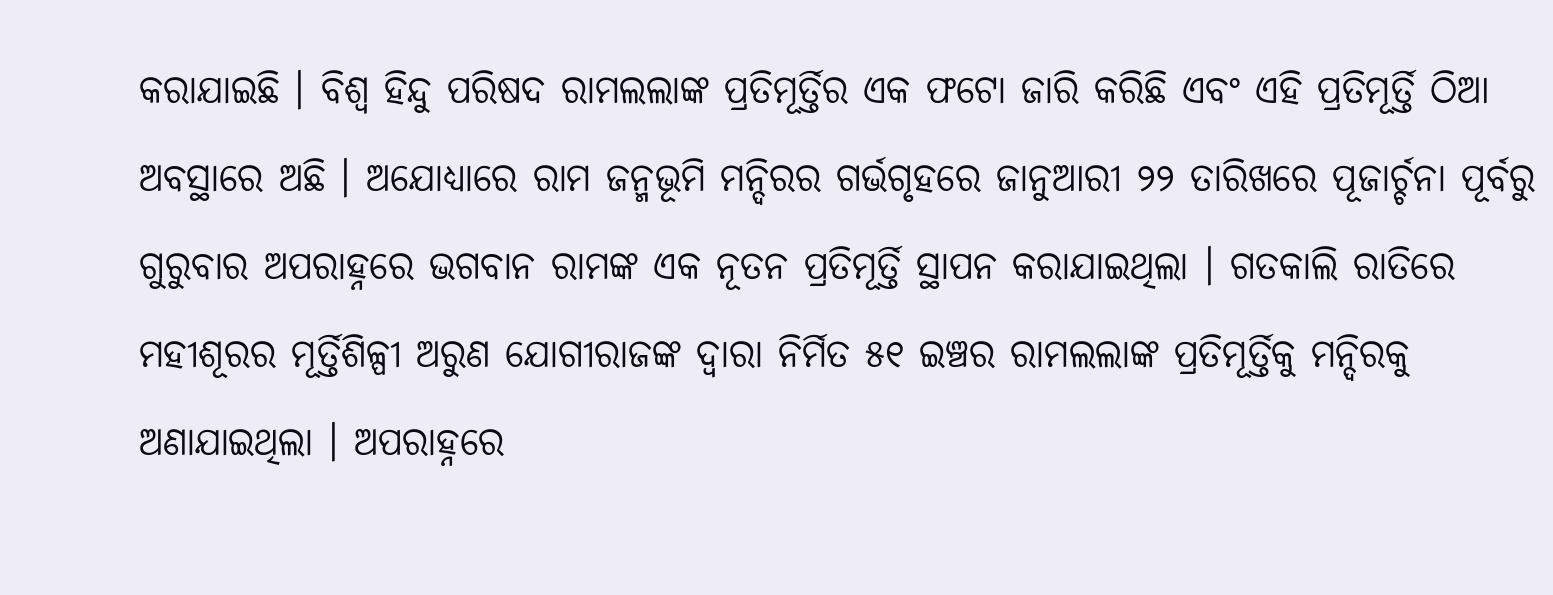କରାଯାଇଛି । ବିଶ୍ୱ ହିନ୍ଦୁ ପରିଷଦ ରାମଲଲାଙ୍କ ପ୍ରତିମୂର୍ତ୍ତିର ଏକ ଫଟୋ ଜାରି କରିଛି ଏବଂ ଏହି ପ୍ରତିମୂର୍ତ୍ତି ଠିଆ ଅବସ୍ଥାରେ ଅଛି । ଅଯୋଧ୍ୟାରେ ରାମ ଜନ୍ମଭୂମି ମନ୍ଦିରର ଗର୍ଭଗୃହରେ ଜାନୁଆରୀ ୨୨ ତାରିଖରେ ପୂଜାର୍ଚ୍ଚନା ପୂର୍ବରୁ ଗୁରୁବାର ଅପରାହ୍ନରେ ଭଗବାନ ରାମଙ୍କ ଏକ ନୂତନ ପ୍ରତିମୂର୍ତ୍ତି ସ୍ଥାପନ କରାଯାଇଥିଲା । ଗତକାଲି ରାତିରେ ମହୀଶୂରର ମୂର୍ତ୍ତିଶିଳ୍ପୀ ଅରୁଣ ଯୋଗୀରାଜଙ୍କ ଦ୍ୱାରା ନିର୍ମିତ ୫୧ ଇଞ୍ଚର ରାମଲଲାଙ୍କ ପ୍ରତିମୂର୍ତ୍ତିକୁ ମନ୍ଦିରକୁ ଅଣାଯାଇଥିଲା । ଅପରାହ୍ନରେ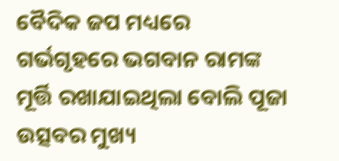ବୈଦିକ ଜପ ମଧ୍ୟରେ ଗର୍ଭଗୃହରେ ଭଗବାନ ରାମଙ୍କ ମୂର୍ତ୍ତି ରଖାଯାଇଥିଲା ବୋଲି ପୂଜା ଉତ୍ସବର ମୁଖ୍ୟ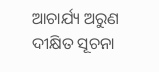ଆଚାର୍ଯ୍ୟ ଅରୁଣ ଦୀକ୍ଷିତ ସୂଚନା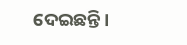ଦେଇଛନ୍ତି ।